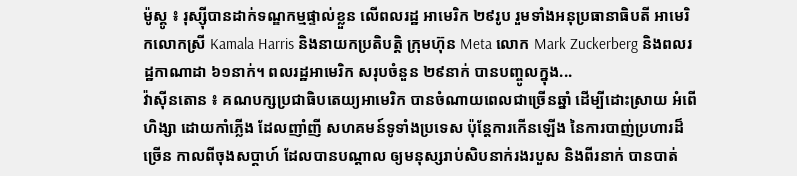ម៉ូស្គូ ៖ រុស្ស៊ីបានដាក់ទណ្ឌកម្មផ្ទាល់ខ្លួន លើពលរដ្ឋ អាមេរិក ២៩រូប រួមទាំងអនុប្រធានាធិបតី អាមេរិកលោកស្រី Kamala Harris និងនាយកប្រតិបត្តិ ក្រុមហ៊ុន Meta លោក Mark Zuckerberg និងពលរដ្ឋកាណាដា ៦១នាក់។ ពលរដ្ឋអាមេរិក សរុបចំនួន ២៩នាក់ បានបញ្ចូលក្នុង...
វ៉ាស៊ីនតោន ៖ គណបក្សប្រជាធិបតេយ្យអាមេរិក បានចំណាយពេលជាច្រើនឆ្នាំ ដើម្បីដោះស្រាយ អំពើហិង្សា ដោយកាំភ្លើង ដែលញាំញី សហគមន៍ទូទាំងប្រទេស ប៉ុន្តែការកើនឡើង នៃការបាញ់ប្រហារដ៏ច្រើន កាលពីចុងសប្តាហ៍ ដែលបានបណ្តាល ឲ្យមនុស្សរាប់សិបនាក់រងរបួស និងពីរនាក់ បានបាត់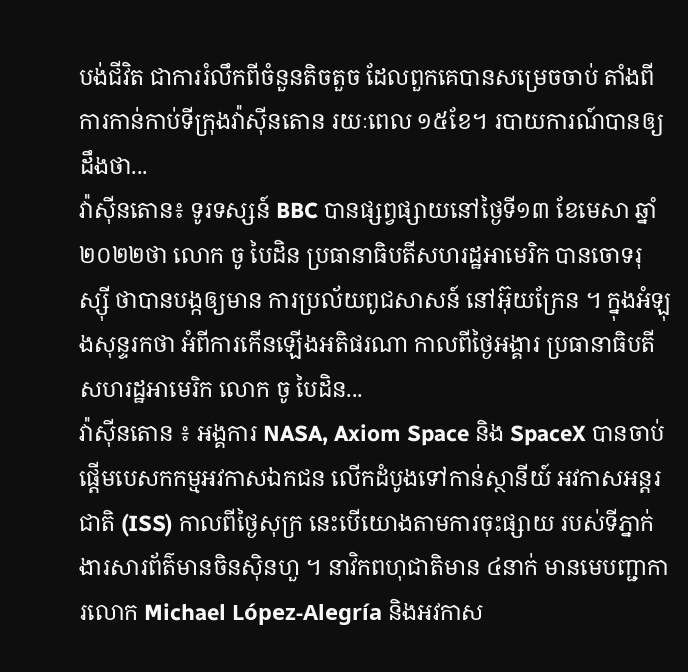បង់ជីវិត ជាការរំលឹកពីចំនួនតិចតួច ដែលពួកគេបានសម្រេចចាប់ តាំងពីការកាន់កាប់ទីក្រុងវ៉ាស៊ីនតោន រយៈពេល ១៥ខែ។ របាយការណ៍បានឲ្យដឹងថា...
វ៉ាស៊ីនតោន៖ ទូរទស្សន៍ BBC បានផ្សព្វផ្សាយនៅថ្ងៃទី១៣ ខែមេសា ឆ្នាំ២០២២ថា លោក ចូ បៃដិន ប្រធានាធិបតីសហរដ្ឋអាមេរិក បានចោទរុស្ស៊ី ថាបានបង្កឲ្យមាន ការប្រល័យពូជសាសន៍ នៅអ៊ុយក្រែន ។ ក្នុងអំឡុងសុន្ទរកថា អំពីការកើនឡើងអតិផរណា កាលពីថ្ងៃអង្គារ ប្រធានាធិបតីសហរដ្ឋអាមេរិក លោក ចូ បៃដិន...
វ៉ាស៊ីនតោន ៖ អង្គការ NASA, Axiom Space និង SpaceX បានចាប់ផ្តើមបេសកកម្មអវកាសឯកជន លើកដំបូងទៅកាន់ស្ថានីយ៍ អវកាសអន្តរជាតិ (ISS) កាលពីថ្ងៃសុក្រ នេះបើយោងតាមការចុះផ្សាយ របស់ទីភ្នាក់ងារសារព័ត៌មានចិនស៊ិនហួ ។ នាវិកពហុជាតិមាន ៤នាក់ មានមេបញ្ជាការលោក Michael López-Alegría និងអវកាស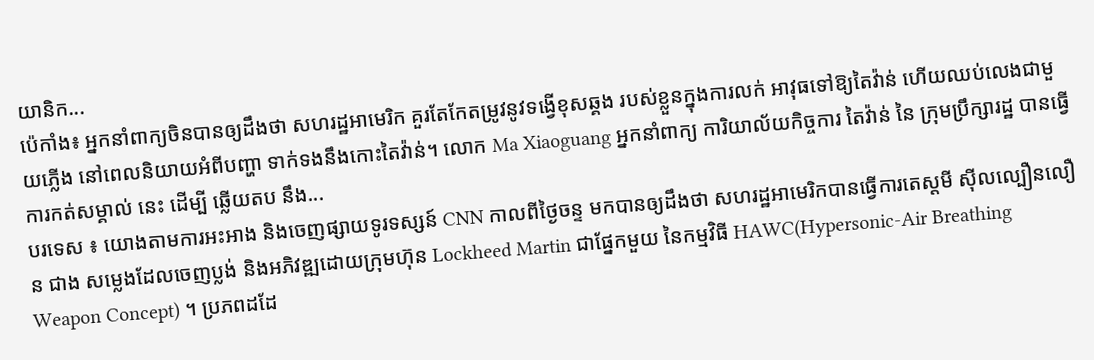យានិក...
ប៉េកាំង៖ អ្នកនាំពាក្យចិនបានឲ្យដឹងថា សហរដ្ឋអាមេរិក គួរតែកែតម្រូវនូវទង្វើខុសឆ្គង របស់ខ្លួនក្នុងការលក់ អាវុធទៅឱ្យតៃវ៉ាន់ ហើយឈប់លេងជាមួយភ្លើង នៅពេលនិយាយអំពីបញ្ហា ទាក់ទងនឹងកោះតៃវ៉ាន់។ លោក Ma Xiaoguang អ្នកនាំពាក្យ ការិយាល័យកិច្ចការ តៃវ៉ាន់ នៃ ក្រុមប្រឹក្សារដ្ឋ បានធ្វើការកត់សម្គាល់ នេះ ដើម្បី ឆ្លើយតប នឹង...
បរទេស ៖ យោងតាមការអះអាង និងចេញផ្សាយទូរទស្សន៍ CNN កាលពីថ្ងៃចន្ទ មកបានឲ្យដឹងថា សហរដ្ឋអាមេរិកបានធ្វើការតេស្តមី ស៊ីលល្បឿនលឿន ជាង សម្លេងដែលចេញប្លង់ និងអភិវឌ្ឍដោយក្រុមហ៊ុន Lockheed Martin ជាផ្នែកមួយ នៃកម្មវិធី HAWC(Hypersonic-Air Breathing Weapon Concept) ។ ប្រភពដដែ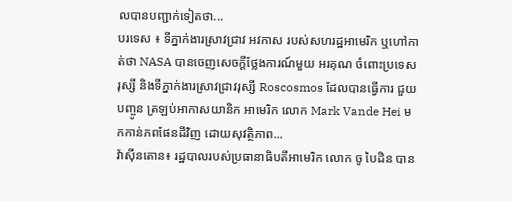លបានបញ្ជាក់ទៀតថា...
បរទេស ៖ ទីភ្នាក់ងារស្រាវជ្រាវ អវកាស របស់សហរដ្ឋអាមេរិក ឬហៅកាត់ថា NASA បានចេញសេចក្តីថ្លែងការណ៍មួយ អរគុណ ចំពោះប្រទេសរុស្សី និងទីភ្នាក់ងារស្រាវជ្រាវរុស្សី Roscosmos ដែលបានធ្វើការ ជួយបញ្ចូន ត្រឡប់អាកាសយានិក អាមេរិក លោក Mark Vande Hei មកកាន់ភពផែនដីវិញ ដោយសុវត្ថិភាព...
វ៉ាស៊ីនតោន៖ រដ្ឋបាលរបស់ប្រធានាធិបតីអាមេរិក លោក ចូ បៃដិន បាន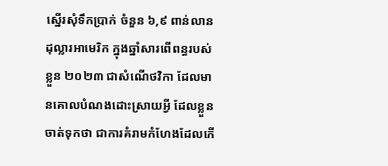ស្នើរសុំទឹកប្រាក់ ចំនួន ៦,៩ ពាន់លានដុល្លារអាមេរិក ក្នុងឆ្នាំសារពើពន្ធរបស់ខ្លួន ២០២៣ ជាសំណើថវិកា ដែលមានគោលបំណងដោះស្រាយអ្វី ដែលខ្លួនចាត់ទុកថា ជាការគំរាមកំហែងដែលកើ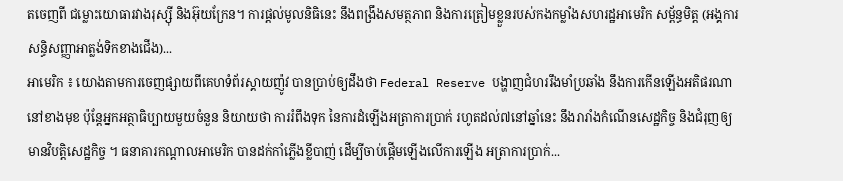តចេញពី ជម្លោះយោធារវាងរុស្ស៊ី និងអ៊ុយក្រែន។ ការផ្តល់មូលនិធិនេះ នឹងពង្រឹងសមត្ថភាព និងការត្រៀមខ្លួនរបស់កងកម្លាំងសហរដ្ឋអាមេរិក សម្ព័ន្ធមិត្ត (អង្គការសន្ធិសញ្ញាអាត្លង់ទិកខាងជើង)...
អាមេរិក ៖ យោងតាមការចេញផ្សាយពីគេហទំព័រស្គាយញ៉ូវ បានប្រាប់ឲ្យដឹងថា Federal Reserve បង្ហាញជំហររឹងមាំប្រឆាំង នឹងការកើនឡើងអតិផរណា នៅខាងមុខ ប៉ុន្តែអ្នកអត្ថាធិប្បាយមួយចំនួន និយាយថា ការរំពឹងទុក នៃការដំឡើងអត្រាការប្រាក់ រហូតដល់៧នៅឆ្នាំនេះ នឹងរារាំងកំណើនសេដ្ឋកិច្ច និងជំរុញឲ្យ មានវិបត្តិសេដ្ឋកិច្ច ។ ធនាគារកណ្តាលអាមេរិក បានដក់កាំភ្លើងខ្លីបាញ់ ដើម្បីចាប់ផ្តើមឡើងលើការឡើង អត្រាការប្រាក់...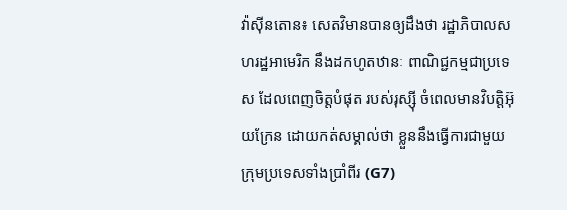វ៉ាស៊ីនតោន៖ សេតវិមានបានឲ្យដឹងថា រដ្ឋាភិបាលសហរដ្ឋអាមេរិក នឹងដកហូតឋានៈ ពាណិជ្ជកម្មជាប្រទេស ដែលពេញចិត្តបំផុត របស់រុស្ស៊ី ចំពេលមានវិបត្តិអ៊ុយក្រែន ដោយកត់សម្គាល់ថា ខ្លួននឹងធ្វើការជាមួយ ក្រុមប្រទេសទាំងប្រាំពីរ (G7)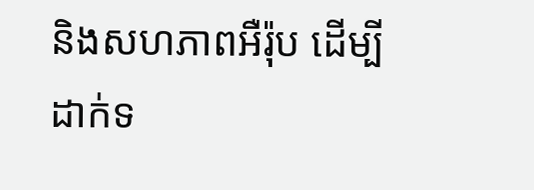និងសហភាពអឺរ៉ុប ដើម្បីដាក់ទ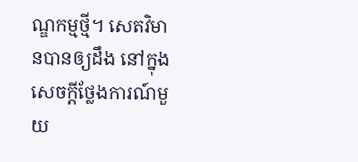ណ្ឌកម្មថ្មី។ សេតវិមានបានឲ្យដឹង នៅក្នុងសេចក្តីថ្លែងការណ៍មួយ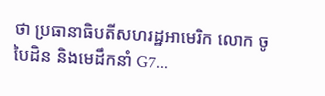ថា ប្រធានាធិបតីសហរដ្ឋអាមេរិក លោក ចូ បៃដិន និងមេដឹកនាំ G7...